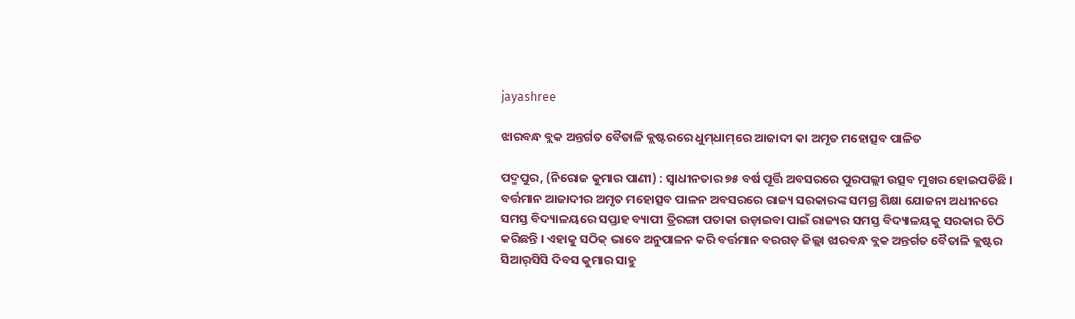jayashree

ଝାରବନ୍ଧ ବ୍ଲକ ଅନ୍ତର୍ଗତ ବୈତାଳି କ୍ଲଷ୍ଟରରେ ଧୁମ୍‌ଧାମ୍‌ରେ ଆଜାଦୀ କା ଅମୃତ ମହୋତ୍ସବ ପାଳିତ

ପଦ୍ମପୁର, (ନିରୋଜ କୁମାର ପାଣୀ) : ସ୍ୱାଧୀନତାର ୭୫ ବର୍ଷ ପୂର୍ତ୍ତି ଅବସରରେ ପୁରପଲ୍ଲୀ ଉତ୍ସବ ମୁଖର ହୋଇପଡିଛି । ବର୍ତ୍ତମାନ ଆଜାଦୀର ଅମୃତ ମହୋତ୍ସବ ପାଳନ ଅବସରରେ ରାଜ୍ୟ ସରକାରଙ୍କ ସମଗ୍ର ଶିକ୍ଷା ଯୋଜନା ଅଧୀନରେ ସମସ୍ତ ବିଦ୍ୟାଳୟରେ ସପ୍ତାହ ବ୍ୟାପୀ ତ୍ରିରଙ୍ଗା ପତାକା ଉଡ଼ାଇବା ପାଇଁ ରାଜ୍ୟର ସମସ୍ତ ବିଦ୍ୟାଳୟକୁ ସରକାର ଚିଠି କରିଛନ୍ତି । ଏହାକୁ ସଠିକ୍‌ ଭାବେ ଅନୁପାଳନ କରି ବର୍ତ୍ତମାନ ବରଗଡ଼ ଜିଲ୍ଲା ଝାରବନ୍ଧ ବ୍ଲକ ଅନ୍ତର୍ଗତ ବୈତାଳି କ୍ଲଷ୍ଟର ସିଆର୍‌ସିସି ଦିବସ କୁମାର ସାହୁ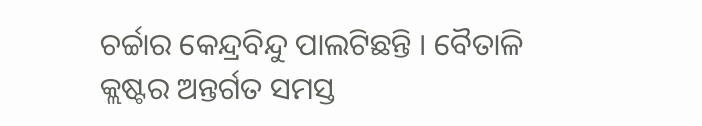ଚର୍ଚ୍ଚାର କେନ୍ଦ୍ରବିନ୍ଦୁ ପାଲଟିଛନ୍ତି । ବୈତାଳି କ୍ଲଷ୍ଟର ଅନ୍ତର୍ଗତ ସମସ୍ତ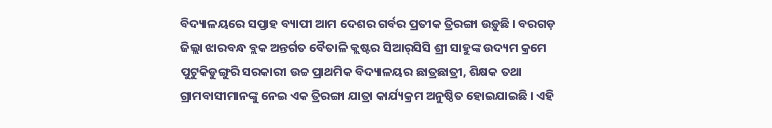ବିଦ୍ୟାଳୟରେ ସପ୍ତାହ ବ୍ୟାପୀ ଆମ ଦେଶର ଗର୍ବର ପ୍ରତୀକ ତ୍ରିରଙ୍ଗା ଉଡ଼ୁଛି । ବରଗଡ଼ ଜିଲ୍ଲା ଝାରବନ୍ଧ ବ୍ଲକ ଅନ୍ତର୍ଗତ ବୈତାଳି କ୍ଲଷ୍ଟର ସିଆର୍‌ସିସି ଶ୍ରୀ ସାହୁଙ୍କ ଉଦ୍ୟମ କ୍ରମେ ପୁଟୁକିଡୁଙ୍ଗୁରି ସରକାରୀ ଉଚ୍ଚ ପ୍ରାଥମିକ ବିଦ୍ୟାଳୟର ଛାତ୍ରଛାତ୍ରୀ, ଶିକ୍ଷକ ତଥା ଗ୍ରାମବାସୀମାନଙ୍କୁ ନେଇ ଏକ ତ୍ରିରଙ୍ଗା ଯାତ୍ରା କାର୍ଯ୍ୟକ୍ରମ ଅନୁଷ୍ଠିତ ହୋଇଯାଇଛି । ଏହି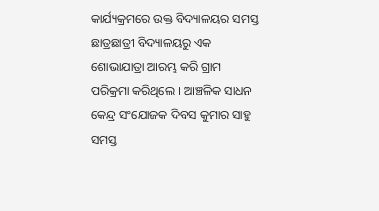କାର୍ଯ୍ୟକ୍ରମରେ ଉକ୍ତ ବିଦ୍ୟାଳୟର ସମସ୍ତ ଛାତ୍ରଛାତ୍ରୀ ବିଦ୍ୟାଳୟରୁ ଏକ ଶୋଭାଯାତ୍ରା ଆରମ୍ଭ କରି ଗ୍ରାମ ପରିକ୍ରମା କରିଥିଲେ । ଆଞ୍ଚଳିକ ସାଧନ କେନ୍ଦ୍ର ସଂଯୋଜକ ଦିବସ କୁମାର ସାହୁ ସମସ୍ତ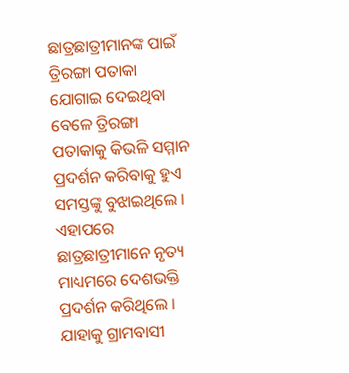ଛାତ୍ରଛାତ୍ରୀମାନଙ୍କ ପାଇଁ ତ୍ରିରଙ୍ଗା ପତାକା ଯୋଗାଇ ଦେଇଥିବା ବେଳେ ତ୍ରିରଙ୍ଗା ପତାକାକୁ କିଭଳି ସମ୍ମାନ ପ୍ରଦର୍ଶନ କରିବାକୁ ହୁଏ ସମସ୍ତଙ୍କୁ ବୁଝାଇଥିଲେ । ଏହାପରେ ଛାତ୍ରଛାତ୍ରୀମାନେ ନୃତ୍ୟ ମାଧ୍ୟମରେ ଦେଶଭକ୍ତି ପ୍ରଦର୍ଶନ କରିଥିଲେ । ଯାହାକୁ ଗ୍ରାମବାସୀ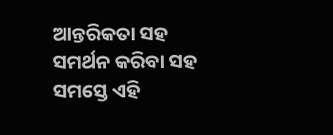ଆନ୍ତରିକତା ସହ ସମର୍ଥନ କରିବା ସହ ସମସ୍ତେ ଏହି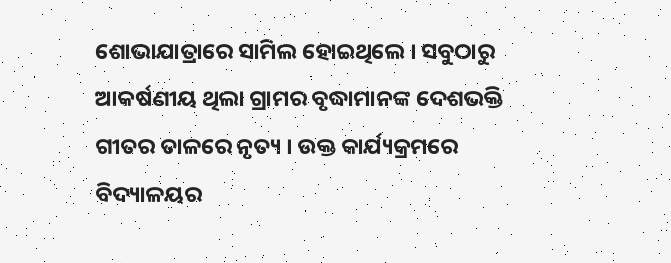ଶୋଭାଯାତ୍ରାରେ ସାମିଲ ହୋଇଥିଲେ । ସବୁଠାରୁ ଆକର୍ଷଣୀୟ ଥିଲା ଗ୍ରାମର ବୃଦ୍ଧାମାନଙ୍କ ଦେଶଭକ୍ତି ଗୀତର ତାଳରେ ନୃତ୍ୟ । ଉକ୍ତ କାର୍ଯ୍ୟକ୍ରମରେ ବିଦ୍ୟାଳୟର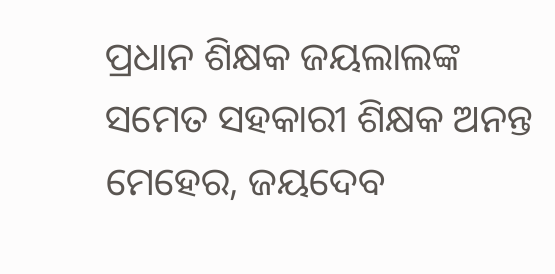ପ୍ରଧାନ ଶିକ୍ଷକ ଜୟଲାଲଙ୍କ ସମେତ ସହକାରୀ ଶିକ୍ଷକ ଅନନ୍ତ ମେହେର, ଜୟଦେବ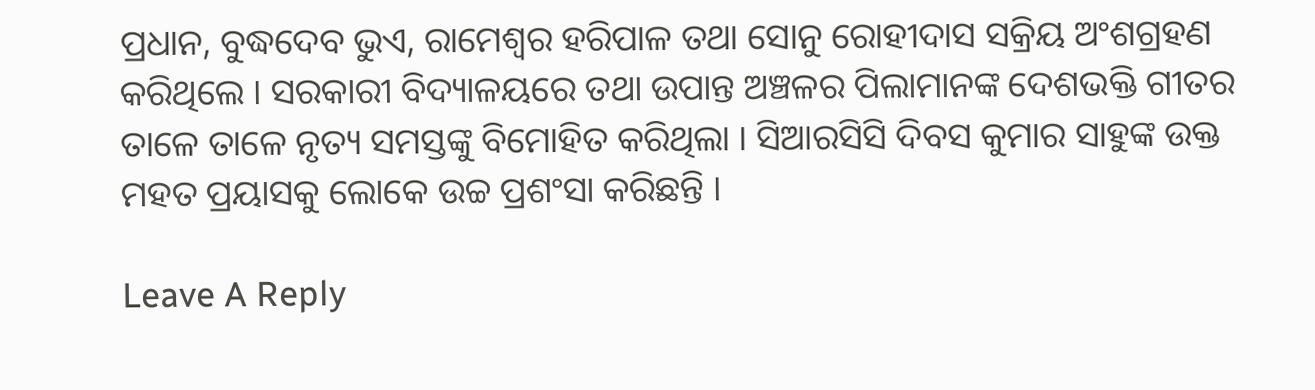ପ୍ରଧାନ, ବୁଦ୍ଧଦେବ ଭୁଏ, ରାମେଶ୍ୱର ହରିପାଳ ତଥା ସୋନୁ ରୋହୀଦାସ ସକ୍ରିୟ ଅଂଶଗ୍ରହଣ କରିଥିଲେ । ସରକାରୀ ବିଦ୍ୟାଳୟରେ ତଥା ଉପାନ୍ତ ଅଞ୍ଚଳର ପିଲାମାନଙ୍କ ଦେଶଭକ୍ତି ଗୀତର ତାଳେ ତାଳେ ନୃତ୍ୟ ସମସ୍ତଙ୍କୁ ବିମୋହିତ କରିଥିଲା । ସିଆରସିସି ଦିବସ କୁମାର ସାହୁଙ୍କ ଉକ୍ତ ମହତ ପ୍ରୟାସକୁ ଲୋକେ ଉଚ୍ଚ ପ୍ରଶଂସା କରିଛନ୍ତି ।

Leave A Reply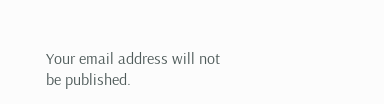Your email address will not be published.